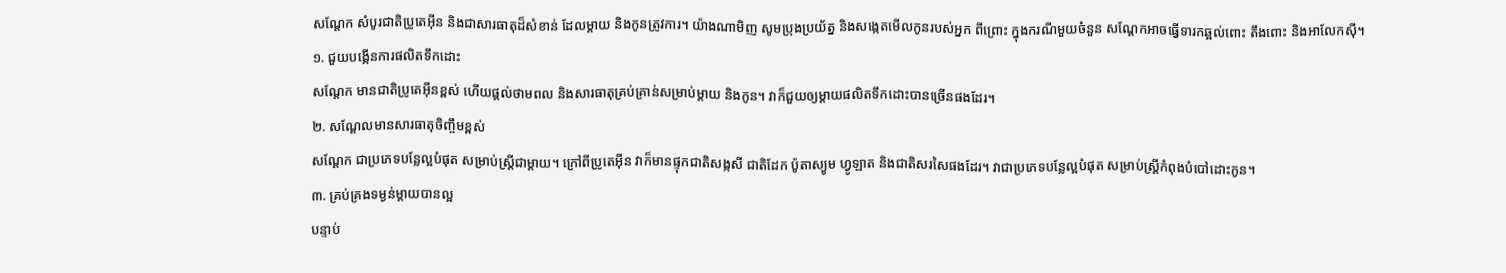សណ្តែក សំបូរជាតិប្រូតេអ៊ីន និងជាសារធាតុដ៏សំខាន់ ដែលម្តាយ និងកូនត្រូវការ។ យ៉ាងណាមិញ សូមប្រុងប្រយ័ត្ន និងសង្កេតមើលកូនរបស់អ្នក ពីព្រោះ ក្នុងករណីមួយចំនួន សណ្តែកអាចធ្វើទារកឆ្អល់ពោះ តឹងពោះ និងអាលែកស៊ី។
១. ជួយបង្កើនការផលិតទឹកដោះ
សណ្តែក មានជាតិប្រូតេអ៊ីនខ្ពស់ ហើយផ្តល់ថាមពល និងសារធាតុគ្រប់គ្រាន់សម្រាប់ម្តាយ និងកូន។ វាក៏ជួយឲ្យម្តាយផលិតទឹកដោះបានច្រើនផងដែរ។
២. សណ្តែលមានសារធាតុចិញ្ចឹមខ្ពស់
សណ្តែក ជាប្រភេទបន្លែល្អបំផុត សម្រាប់ស្ត្រីជាម្តាយ។ ក្រៅពីប្រូតេអ៊ីន វាក៏មានផ្ទុកជាតិសង្កសី ជាតិដែក ប៉ូតាស្យូម ហ្វូឡាត និងជាតិសរសៃផងដែរ។ វាជាប្រភេទបន្លែល្អបំផុត សម្រាប់ស្ត្រីកំពុងបំបៅដោះកូន។
៣. គ្រប់គ្រងទម្ងន់ម្តាយបានល្អ
បន្ទាប់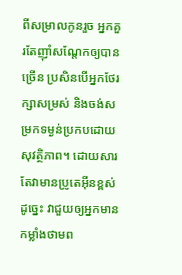ពីសម្រាលកូនរួច អ្នកគួរតែញ៉ាំសណ្តែកឲ្យបានច្រើន ប្រសិនបើអ្នកថែរក្សាសម្រស់ និងចង់សម្រកទម្ងន់ប្រកបដោយសុវត្ថិភាព។ ដោយសារតែវាមានប្រូតេអ៊ីនខ្ពស់ ដូច្នេះ វាជួយឲ្យអ្នកមានកម្លាំងថាមព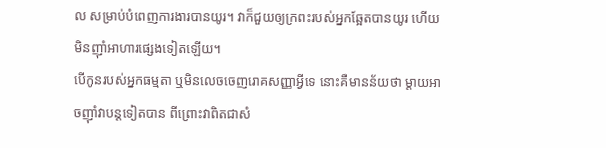ល សម្រាប់បំពេញការងារបានយូរ។ វាក៏ជួយឲ្យក្រពះរបស់អ្នកឆ្អែតបានយូរ ហើយមិនញ៉ាំអាហារផ្សេងទៀតឡើយ។
បើកូនរបស់អ្នកធម្មតា ឬមិនលេចចេញរោគសញ្ញាអ្វីទេ នោះគឺមានន័យថា ម្តាយអាចញ៉ាំវាបន្តទៀតបាន ពីព្រោះវាពិតជាសំ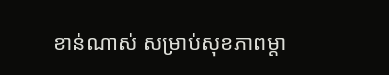ខាន់ណាស់ សម្រាប់សុខភាពម្តា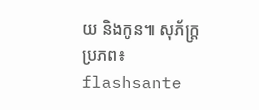យ និងកូន៕ សុភ័ក្ត្រ
ប្រភព៖ flashsante